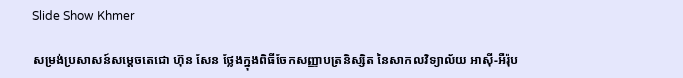Slide Show Khmer

សម្រង់ប្រសាសន៍សម្ដេចតេជោ ហ៊ុន សែន ថ្លែងក្នុងពិធីចែកសញ្ញាបត្រនិស្សិត នៃសាកលវិទ្យាល័យ អាស៊ី-អឺរ៉ុប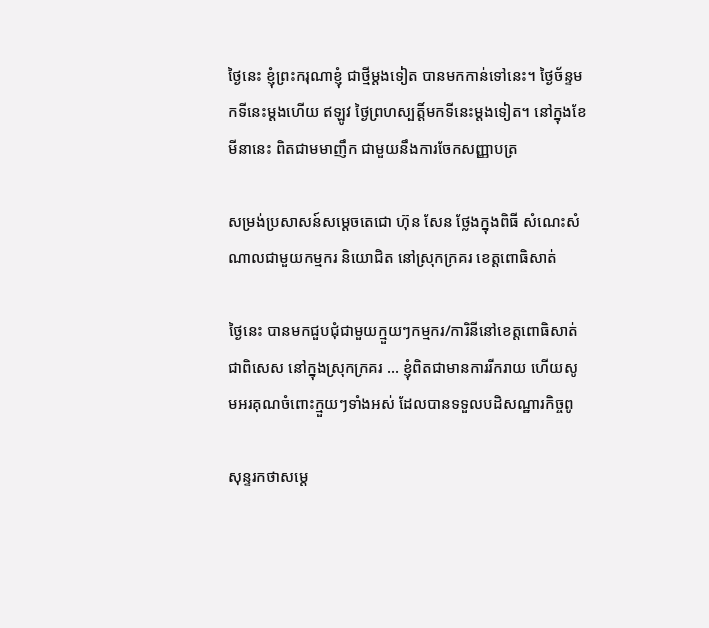ថ្ងៃនេះ ខ្ញុំព្រះករុណាខ្ញុំ ជាថ្មីម្ដងទៀត បានមកកាន់ទៅនេះ។ ថ្ងៃច័ន្ទមកទីនេះម្ដងហើយ ឥឡូវ ថ្ងៃព្រហស្បត្តិ៍មកទីនេះម្តងទៀត។ នៅក្នុងខែមីនានេះ ពិតជាមមាញឹក ជាមួយនឹងការចែកសញ្ញាបត្រ

សម្រង់ប្រសាសន៍សម្ដេចតេជោ ហ៊ុន សែន ថ្លែងក្នុងពិធី សំណេះសំណាលជាមួយកម្មករ និយោជិត នៅស្រុកក្រគរ ខេត្តពោធិសាត់

ថ្ងៃនេះ បានមកជួបជុំជាមួយក្មួយៗកម្មករ/ការិនីនៅខេត្តពោធិសាត់ ជាពិសេស នៅក្នុងស្រុកក្រគរ … ខ្ញុំពិតជាមានការរីករាយ ហើយសូមអរគុណចំពោះក្មួយៗទាំងអស់ ដែលបានទទួលបដិសណ្ឋារកិច្ចពូ

សុន្ទរកថាសម្ដេ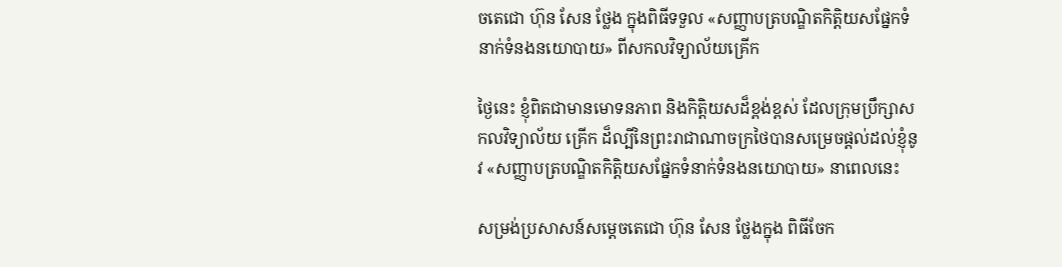ចតេជោ ហ៊ុន សែន ថ្លែង ក្នុងពិធីទទួល «សញ្ញាបត្របណ្ឌិតកិត្តិយសផ្នែកទំនាក់ទំនងនយោបាយ» ពីសកលវិទ្យាល័យគ្រើក

ថ្ងៃនេះ ខ្ញុំពិតជាមានមោទនភាព និងកិត្តិយសដ៏ខ្ពង់ខ្ពស់ ដែលក្រុមប្រឹក្សាសកលវិទ្យាល័យ គ្រើក ដ៏ល្បីនៃព្រះរាជាណាចក្រថៃបានសម្រេចផ្តល់ដល់ខ្ញុំនូវ «សញ្ញាបត្របណ្ឌិតកិត្តិយសផ្នែកទំនាក់ទំនងនយោបាយ» នាពេលនេះ

សម្រង់ប្រសាសន៍សម្ដេចតេជោ ហ៊ុន សែន ថ្លែងក្នុង ពិធីចែក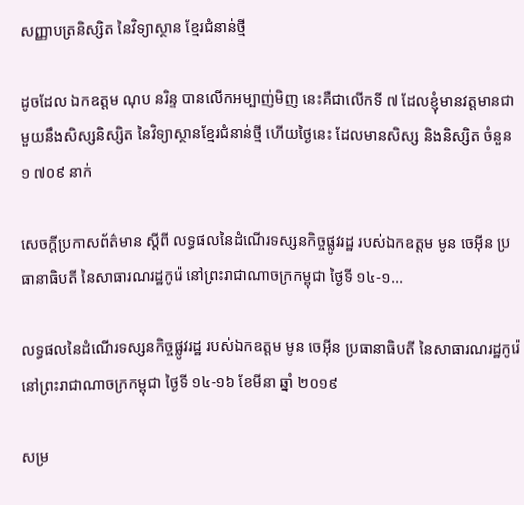សញ្ញាបត្រនិស្សិត នៃវិទ្យាស្ថាន ខ្មែរជំនាន់ថ្មី

ដូចដែល ឯកឧត្តម ណុប នរិន្ទ បានលើកអម្បាញ់មិញ នេះគឺជាលើកទី ៧ ដែលខ្ញុំមានវត្តមានជាមួយនឹងសិស្សនិស្សិត នៃវិទ្យាស្ថានខ្មែរជំនាន់ថ្មី ហើយថ្ងៃនេះ ដែលមានសិស្ស និងនិស្សិត ចំនួន ១ ៧០៩ នាក់

សេចក្តីប្រកាសព័ត៌មាន ស្តីពី លទ្ធផលនៃដំណើរទស្សនកិច្ចផ្លូវរដ្ឋ របស់ឯកឧត្តម មូន ចេអ៊ីន ប្រធានាធិបតី នៃសាធារណរដ្ឋកូរ៉េ នៅព្រះរាជាណាចក្រកម្ពុជា ថ្ងៃទី ១៤-១...

លទ្ធផលនៃដំណើរទស្សនកិច្ចផ្លូវរដ្ឋ របស់ឯកឧត្តម មូន ចេអ៊ីន ប្រធានាធិបតី នៃសាធារណរដ្ឋកូរ៉េ នៅព្រះរាជាណាចក្រកម្ពុជា ថ្ងៃទី ១៤-១៦ ខែមីនា ឆ្នាំ ២០១៩

សម្រ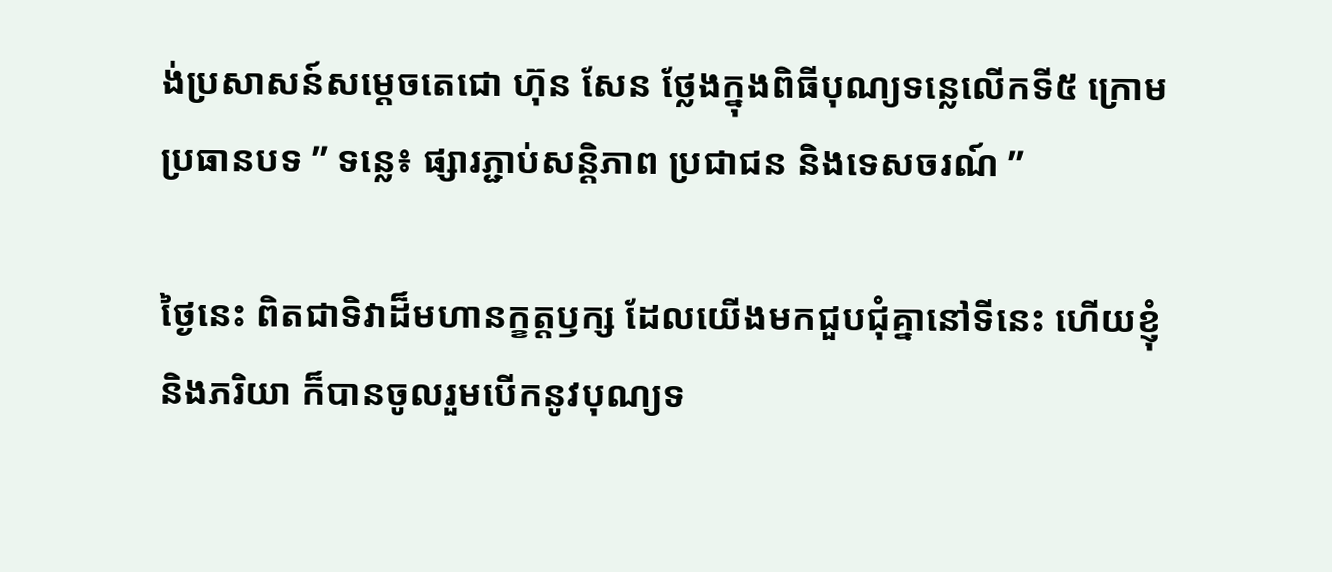ង់ប្រសាសន៍សម្ដេចតេជោ ហ៊ុន សែន ថ្លែងក្នុងពិធីបុណ្យទន្លេលើកទី៥ ក្រោមប្រធានបទ ” ទន្លេ៖ ផ្សារភ្ជាប់សន្តិភាព ប្រជាជន និងទេសចរណ៍ ”

ថ្ងៃនេះ ពិតជាទិវាដ៏មហានក្ខត្តឫក្ស ដែលយើងមកជួបជុំគ្នានៅទីនេះ ហើយខ្ញុំ និងភរិយា ក៏បានចូលរួមបើកនូវបុណ្យទ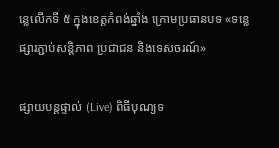ន្លេលើកទី ៥ ក្នុងខេត្តកំពង់ឆ្នាំង ក្រោមប្រធានបទ «ទន្លេផ្សារភ្ជាប់សន្តិភាព ប្រជាជន និងទេសចរណ៍»

ផ្សាយបន្តផ្ទាល់ (Live) ពិធីបុណ្យទ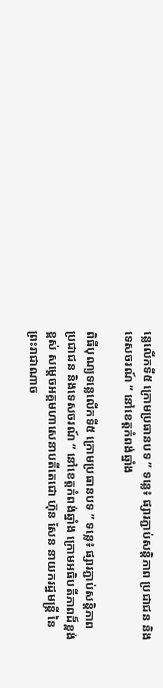ន្លេលើកទី៥ ក្រោមប្រធានបទ ” ទន្លេ៖ ផ្សារភ្ជាប់សន្តិភាព ប្រជាជន និងទេសចរណ៍ ” នៅខេត្តកំពង់ឆ្នាំង

ពិធីបុណ្យទន្លេលើកទី៥ ក្រោមប្រធានបទ ” ទន្លេ៖ ផ្សារភ្ជាប់សន្តិភាព ប្រជាជន និងទេសចរណ៍ ” នៅខេត្តកំពង់ឆ្នាំង ក្រោមអធិបតីភាពដ៏ខ្ពង់ខ្ពស់ សម្តេចអគ្គមហាសេនាបតីតេជោ ហ៊ុន សែន នាយករដ្ឋមន្រ្តី នៃព្រះរាជាណាច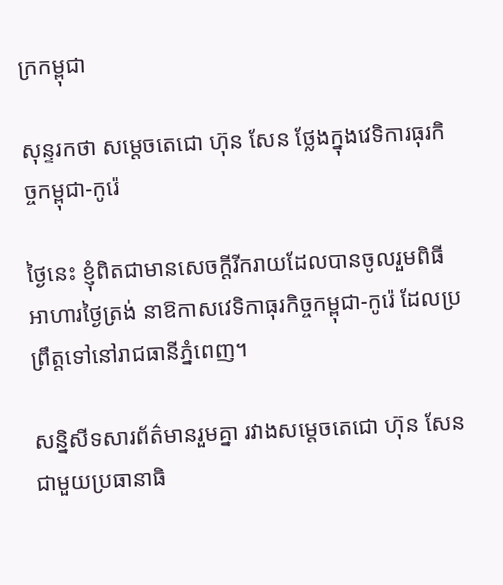ក្រកម្ពុជា

សុន្ទរកថា សម្ដេចតេជោ ហ៊ុន សែន ថ្លែងក្នុងវេទិការធុរកិច្ចកម្ពុជា-កូរ៉េ

ថ្ងៃនេះ ខ្ញុំពិតជាមានសេចក្ដីរីករាយដែលបានចូលរួមពិធីអាហារថ្ងៃត្រង់ នាឱកាសវេទិកាធុរកិច្ចកម្ពុជា-កូរ៉េ ដែលប្រព្រឹត្តទៅនៅរាជធានីភ្នំពេញ។

សន្និសីទសារព័ត៌មានរួមគ្នា រវាងសម្តេចតេជោ ហ៊ុន សែន ជាមួយប្រធានាធិ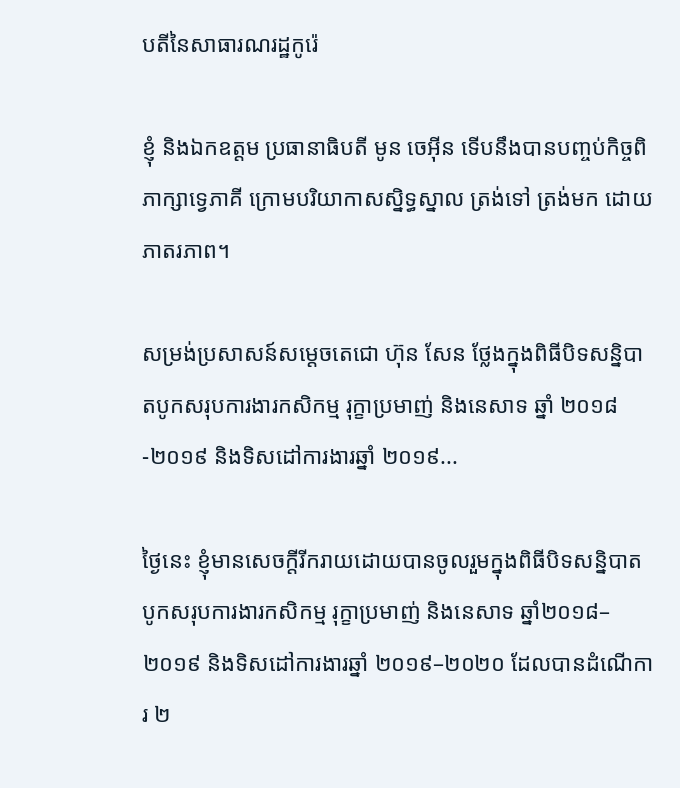បតីនៃសាធារណរដ្ឋកូរ៉េ

ខ្ញុំ និងឯកឧត្តម ប្រធានាធិបតី មូន ចេអ៊ីន ទើបនឹងបានបញ្ចប់កិច្ចពិភាក្សាទ្វេភាគី ក្រោមបរិយាកាសស្និទ្ធស្នាល ត្រង់ទៅ ត្រង់មក ដោយភាតរភាព។

សម្រង់ប្រសាសន៍សម្ដេចតេជោ ហ៊ុន សែន ថ្លែងក្នុងពិធីបិទសន្និបាតបូកសរុបការងារកសិកម្ម រុក្ខាប្រមាញ់ និងនេសាទ ឆ្នាំ ២០១៨-២០១៩ និងទិសដៅការងារឆ្នាំ ២០១៩...

ថ្ងៃនេះ ខ្ញុំមានសេចក្តីរីករាយដោយបានចូលរួមក្នុងពិធីបិទសន្និបាតបូកសរុបការងារកសិកម្ម រុក្ខាប្រមាញ់ និងនេសាទ ឆ្នាំ២០១៨– ២០១៩ និងទិសដៅការងារឆ្នាំ ២០១៩–២០២០ ដែលបានដំណើការ ២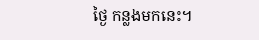ថ្ងៃ កន្លងមកនេះ។